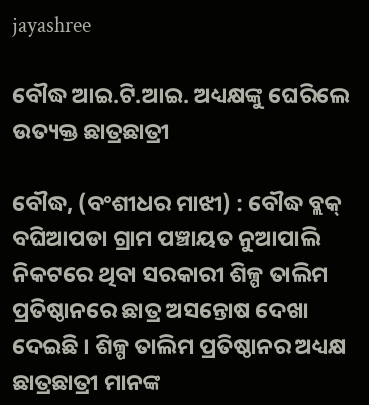jayashree

ବୌଦ୍ଧ ଆଇ.ଟି.ଆଇ. ଅଧ୍ୟକ୍ଷଙ୍କୁ ଘେରିଲେ ଉତ୍ୟକ୍ତ ଛାତ୍ରଛାତ୍ରୀ

ବୌଦ୍ଧ, (ବଂଶୀଧର ମାଝୀ) : ବୌଦ୍ଧ ବ୍ଲକ୍ ବଘିଆପଡା ଗ୍ରାମ ପଞ୍ଚାୟତ ନୁଆପାଲି ନିକଟରେ ଥିବା ସରକାରୀ ଶିଳ୍ପ ତାଲିମ ପ୍ରତିଷ୍ଠାନରେ ଛାତ୍ର ଅସନ୍ତୋଷ ଦେଖା ଦେଇଛି । ଶିଳ୍ପ ତାଲିମ ପ୍ରତିଷ୍ଠାନର ଅଧ୍ୟକ୍ଷ ଛାତ୍ରଛାତ୍ରୀ ମାନଙ୍କ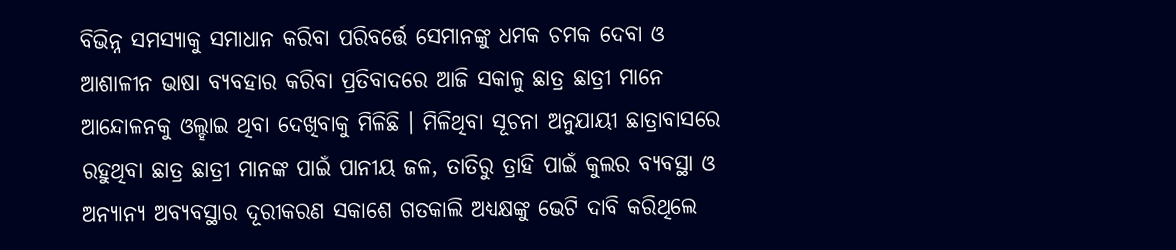ବିଭିନ୍ନ ସମସ୍ୟାକୁ ସମାଧାନ କରିବା ପରିବର୍ତ୍ତେ ସେମାନଙ୍କୁ ଧମକ ଚମକ ଦେବା ଓ ଆଶାଳୀନ ଭାଷା ବ୍ୟବହାର କରିବା ପ୍ରତିବାଦରେ ଆଜି ସକାଳୁ ଛାତ୍ର ଛାତ୍ରୀ ମାନେ ଆନ୍ଦୋଳନକୁ ଓଲ୍ହାଇ ଥିବା ଦେଖିବାକୁ ମିଳିଛି । ମିଳିଥିବା ସୂଚନା ଅନୁଯାୟୀ ଛାତ୍ରାବାସରେ ରହୁଥିବା ଛାତ୍ର ଛାତ୍ରୀ ମାନଙ୍କ ପାଇଁ ପାନୀୟ ଜଳ, ତାତିରୁ ତ୍ରାହି ପାଇଁ କୁଲର ବ୍ୟବସ୍ଥା ଓ ଅନ୍ୟାନ୍ୟ ଅବ୍ୟବସ୍ଥାର ଦୂରୀକରଣ ସକାଶେ ଗତକାଲି ଅଧ୍ୟକ୍ଷଙ୍କୁ ଭେଟି ଦାବି କରିଥିଲେ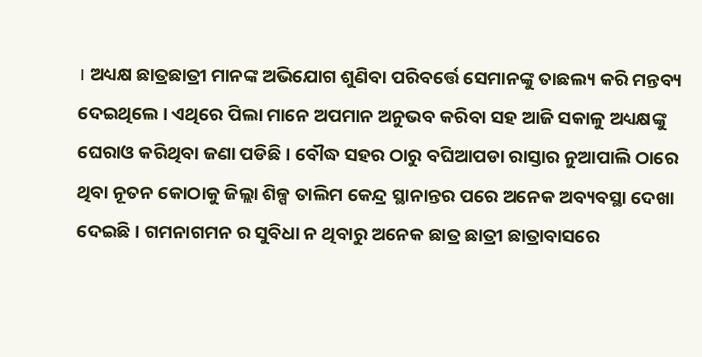। ଅଧ୍ୟକ୍ଷ ଛାତ୍ରଛାତ୍ରୀ ମାନଙ୍କ ଅଭିଯୋଗ ଶୁଣିବା ପରିବର୍ତ୍ତେ ସେମାନଙ୍କୁ ତାଛଲ୍ୟ କରି ମନ୍ତବ୍ୟ ଦେଇଥିଲେ । ଏଥିରେ ପିଲା ମାନେ ଅପମାନ ଅନୁଭବ କରିବା ସହ ଆଜି ସକାଳୁ ଅଧ୍ୟକ୍ଷଙ୍କୁ ଘେରାଓ କରିଥିବା ଜଣା ପଡିଛି । ବୌଦ୍ଧ ସହର ଠାରୁ ବଘିଆପଡା ରାସ୍ତାର ନୁଆପାଲି ଠାରେ ଥିବା ନୂତନ କୋଠାକୁ ଜିଲ୍ଲା ଶିଳ୍ପ ତାଲିମ କେନ୍ଦ୍ର ସ୍ଥାନାନ୍ତର ପରେ ଅନେକ ଅବ୍ୟବସ୍ଥା ଦେଖା ଦେଇଛି । ଗମନାଗମନ ର ସୁବିଧା ନ ଥିବାରୁ ଅନେକ ଛାତ୍ର ଛାତ୍ରୀ ଛାତ୍ରାବାସରେ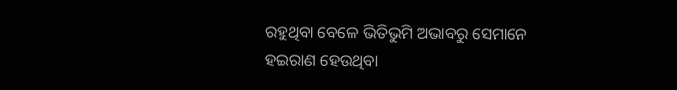ରହୁଥିବା ବେଳେ ଭିତିଭୁମି ଅଭାବରୁ ସେମାନେ ହଇରାଣ ହେଉଥିବା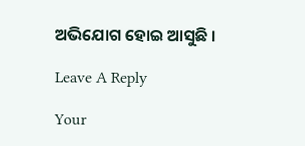ଅଭିଯୋଗ ହୋଇ ଆସୁଛି ।

Leave A Reply

Your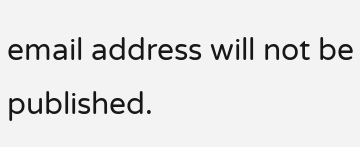email address will not be published.